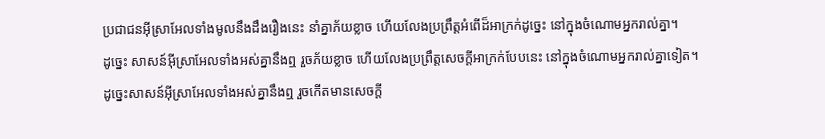ប្រជាជនអ៊ីស្រាអែលទាំងមូលនឹងដឹងរឿងនេះ នាំគ្នាភ័យខ្លាច ហើយលែងប្រព្រឹត្តអំពើដ៏អាក្រក់ដូច្នេះ នៅក្នុងចំណោមអ្នករាល់គ្នា។
ដូច្នេះ សាសន៍អ៊ីស្រាអែលទាំងអស់គ្នានឹងឮ រួចភ័យខ្លាច ហើយលែងប្រព្រឹត្តសេចក្ដីអាក្រក់បែបនេះ នៅក្នុងចំណោមអ្នករាល់គ្នាទៀត។
ដូច្នេះសាសន៍អ៊ីស្រាអែលទាំងអស់គ្នានឹងឮ រួចកើតមានសេចក្ដី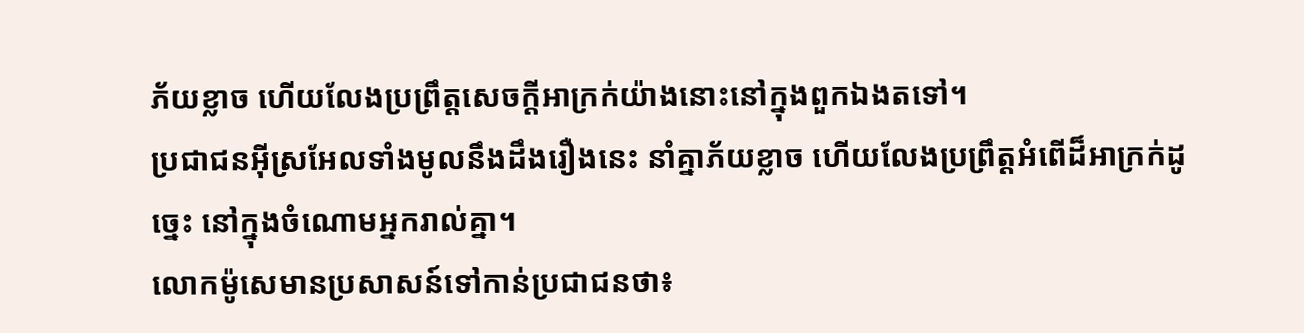ភ័យខ្លាច ហើយលែងប្រព្រឹត្តសេចក្ដីអាក្រក់យ៉ាងនោះនៅក្នុងពួកឯងតទៅ។
ប្រជាជនអ៊ីស្រអែលទាំងមូលនឹងដឹងរឿងនេះ នាំគ្នាភ័យខ្លាច ហើយលែងប្រព្រឹត្តអំពើដ៏អាក្រក់ដូច្នេះ នៅក្នុងចំណោមអ្នករាល់គ្នា។
លោកម៉ូសេមានប្រសាសន៍ទៅកាន់ប្រជាជនថា៖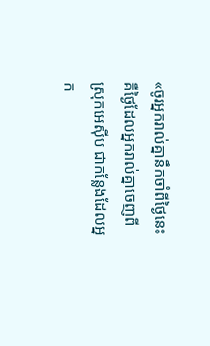«ចូរអ្នករាល់គ្នានឹកចាំពីថ្ងៃនេះ គឺថ្ងៃដែលអ្នករាល់គ្នាចេញពីស្រុកអេស៊ីប ជាកន្លែងដែលអ្នក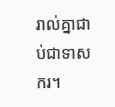រាល់គ្នាជាប់ជាទាសករ។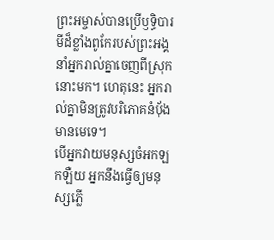ព្រះអម្ចាស់បានប្រើឫទ្ធិបារមីដ៏ខ្លាំងពូកែរបស់ព្រះអង្គ នាំអ្នករាល់គ្នាចេញពីស្រុកនោះមក។ ហេតុនេះ អ្នករាល់គ្នាមិនត្រូវបរិភោគនំប៉័ងមានមេទេ។
បើអ្នកវាយមនុស្សចំអកឡកឡឺយ អ្នកនឹងធ្វើឲ្យមនុស្សភ្លើ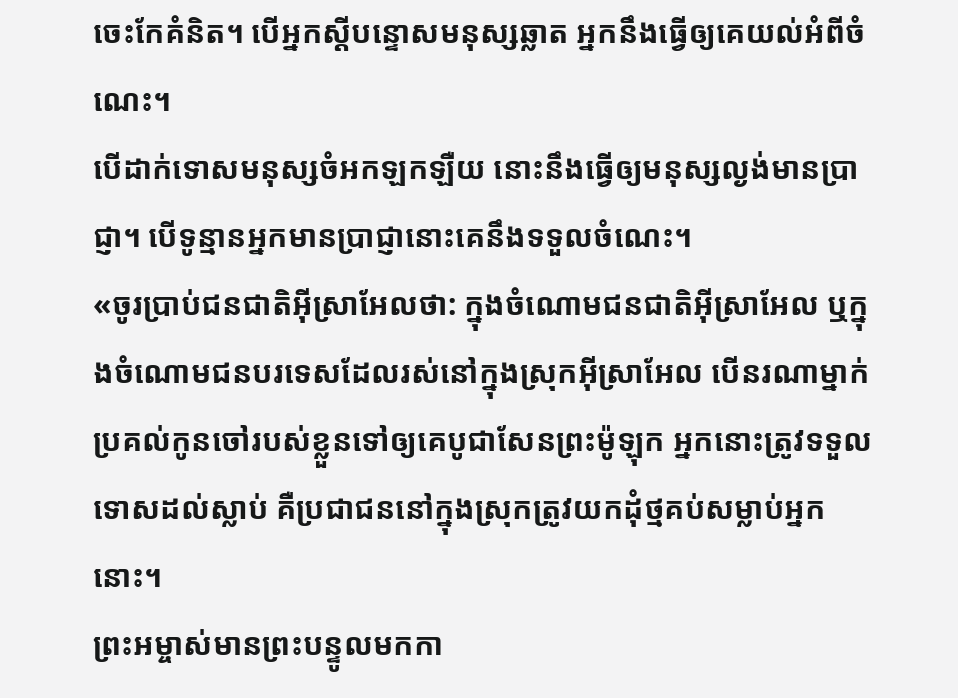ចេះកែគំនិត។ បើអ្នកស្ដីបន្ទោសមនុស្សឆ្លាត អ្នកនឹងធ្វើឲ្យគេយល់អំពីចំណេះ។
បើដាក់ទោសមនុស្សចំអកឡកឡឺយ នោះនឹងធ្វើឲ្យមនុស្សល្ងង់មានប្រាជ្ញា។ បើទូន្មានអ្នកមានប្រាជ្ញានោះគេនឹងទទួលចំណេះ។
«ចូរប្រាប់ជនជាតិអ៊ីស្រាអែលថា: ក្នុងចំណោមជនជាតិអ៊ីស្រាអែល ឬក្នុងចំណោមជនបរទេសដែលរស់នៅក្នុងស្រុកអ៊ីស្រាអែល បើនរណាម្នាក់ប្រគល់កូនចៅរបស់ខ្លួនទៅឲ្យគេបូជាសែនព្រះម៉ូឡុក អ្នកនោះត្រូវទទួលទោសដល់ស្លាប់ គឺប្រជាជននៅក្នុងស្រុកត្រូវយកដុំថ្មគប់សម្លាប់អ្នកនោះ។
ព្រះអម្ចាស់មានព្រះបន្ទូលមកកា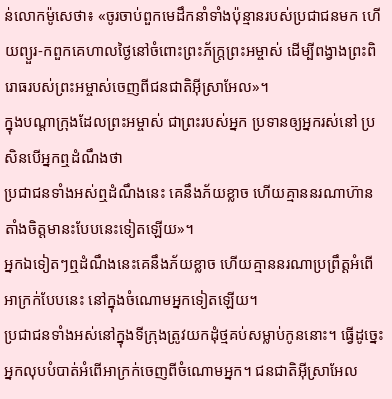ន់លោកម៉ូសេថា៖ «ចូរចាប់ពួកមេដឹកនាំទាំងប៉ុន្មានរបស់ប្រជាជនមក ហើយព្យួរ-កពួកគេហាលថ្ងៃនៅចំពោះព្រះភ័ក្ត្រព្រះអម្ចាស់ ដើម្បីពង្វាងព្រះពិរោធរបស់ព្រះអម្ចាស់ចេញពីជនជាតិអ៊ីស្រាអែល»។
ក្នុងបណ្ដាក្រុងដែលព្រះអម្ចាស់ ជាព្រះរបស់អ្នក ប្រទានឲ្យអ្នករស់នៅ ប្រសិនបើអ្នកឮដំណឹងថា
ប្រជាជនទាំងអស់ឮដំណឹងនេះ គេនឹងភ័យខ្លាច ហើយគ្មាននរណាហ៊ានតាំងចិត្តមានះបែបនេះទៀតឡើយ»។
អ្នកឯទៀតៗឮដំណឹងនេះគេនឹងភ័យខ្លាច ហើយគ្មាននរណាប្រព្រឹត្តអំពើអាក្រក់បែបនេះ នៅក្នុងចំណោមអ្នកទៀតឡើយ។
ប្រជាជនទាំងអស់នៅក្នុងទីក្រុងត្រូវយកដុំថ្មគប់សម្លាប់កូននោះ។ ធ្វើដូច្នេះ អ្នកលុបបំបាត់អំពើអាក្រក់ចេញពីចំណោមអ្នក។ ជនជាតិអ៊ីស្រាអែល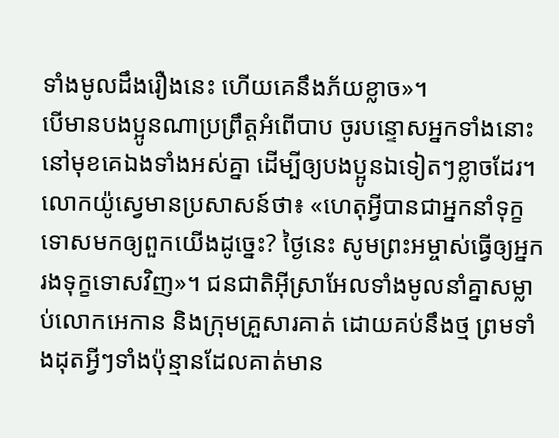ទាំងមូលដឹងរឿងនេះ ហើយគេនឹងភ័យខ្លាច»។
បើមានបងប្អូនណាប្រព្រឹត្តអំពើបាប ចូរបន្ទោសអ្នកទាំងនោះនៅមុខគេឯងទាំងអស់គ្នា ដើម្បីឲ្យបងប្អូនឯទៀតៗខ្លាចដែរ។
លោកយ៉ូស្វេមានប្រសាសន៍ថា៖ «ហេតុអ្វីបានជាអ្នកនាំទុក្ខទោសមកឲ្យពួកយើងដូច្នេះ? ថ្ងៃនេះ សូមព្រះអម្ចាស់ធ្វើឲ្យអ្នករងទុក្ខទោសវិញ»។ ជនជាតិអ៊ីស្រាអែលទាំងមូលនាំគ្នាសម្លាប់លោកអេកាន និងក្រុមគ្រួសារគាត់ ដោយគប់នឹងថ្ម ព្រមទាំងដុតអ្វីៗទាំងប៉ុន្មានដែលគាត់មាន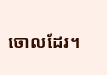ចោលដែរ។